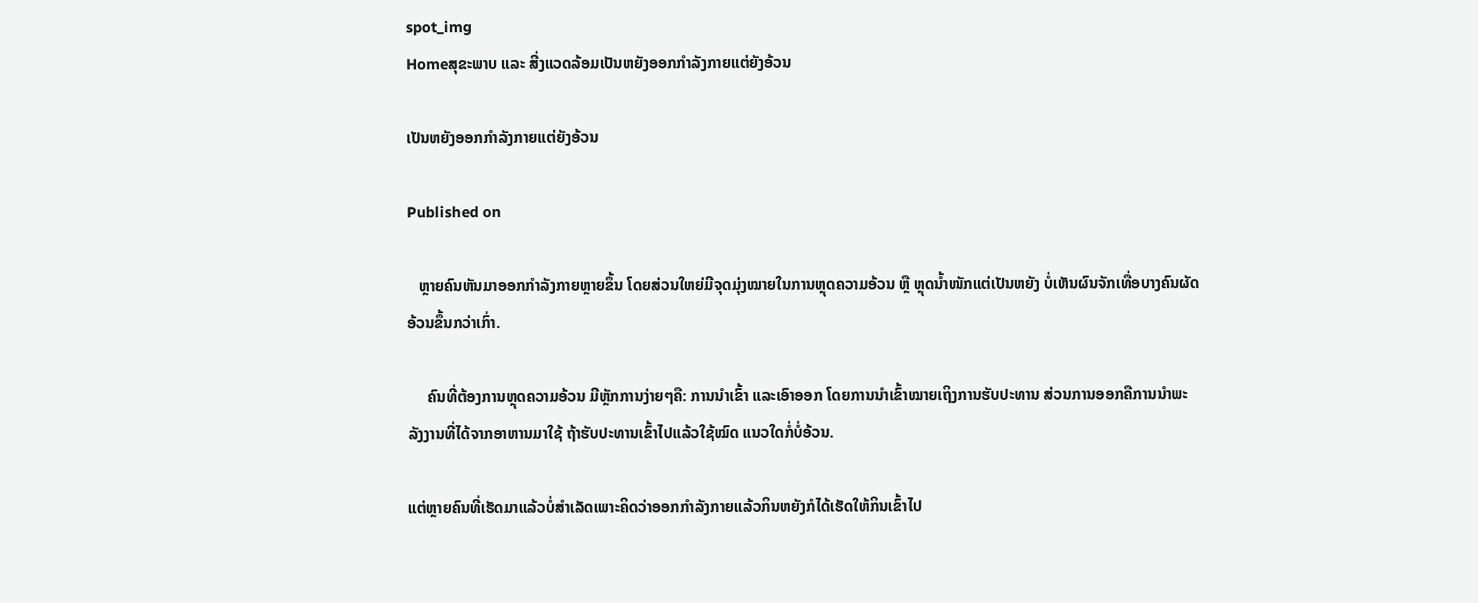spot_img
Homeສຸຂະພາບ ແລະ ສີ່ງແວດລ້ອມເປັນຫຍັງອອກກຳລັງກາຍແຕ່ຍັງອ້ວນ

ເປັນຫຍັງອອກກຳລັງກາຍແຕ່ຍັງອ້ວນ

Published on

   ຫຼາຍຄົນຫັນມາອອກກຳລັງກາຍຫຼາຍຂຶ້ນ ໂດຍສ່ວນໃຫຍ່ມີຈຸດມຸ່ງໝາຍໃນການຫຼຸດຄວາມອ້ວນ ຫຼື ຫຼຸດນໍ້າໜັກແຕ່ເປັນຫຍັງ ບໍ່ເຫັນຜົນຈັກເທື່ອບາງຄົນຜັດອ້ວນຂຶ້ນກວ່າເກົ່າ.

     ຄົນທີ່ຕ້ອງການຫຼຸດຄວາມອ້ວນ ມີຫຼັກການງ່າຍໆຄື: ການນຳເຂົ້າ ແລະເອົາອອກ ໂດຍການນຳເຂົ້າໝາຍເຖິງການຮັບປະທານ ສ່ວນການອອກຄືການນຳພະລັງງານທີ່ໄດ້ຈາກອາຫານມາໃຊ້ ຖ້າຮັບປະທານເຂົ້າໄປແລ້ວໃຊ້ໝົດ ແນວໃດກໍ່ບໍ່ອ້ວນ.

ແຕ່ຫຼາຍຄົນທີ່ເຮັດມາແລ້ວບໍ່ສຳເລັດເພາະຄິດວ່າອອກກຳລັງກາຍແລ້ວກິນຫຍັງກໍໄດ້ເຮັດໃຫ້ກິນເຂົ້າໄປ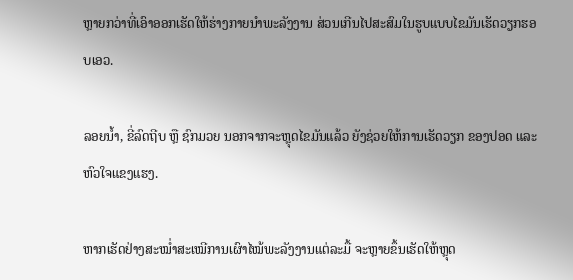ຫຼາຍກວ່າທີ່ເອົາອອກເຮັດໃຫ້ຮ່າງກາຍນຳພະລັງງານ ສ່ວນເກີນໄປສະສົມໃນຮູບແບບໄຂມັນເຮັດວຽກຮອບເອວ.

ລອຍນໍ້າ, ຂີ່ລົດຖີບ ຫຼື ຊົກມວຍ ນອກຈາກຈະຫຼຸດໄຂມັນແລ້ວ ຍັງຊ່ວຍໃຫ້ການເຮັດວຽກ ຂອງປອດ ແລະຫົວໃຈແຂງແຮງ.

ຫາກເຮັດຢ່າງສະໝໍ່າສະເໝີການເຜົາໄໝ້ພະລັງງານແຕ່ລະມື້ ຈະຫຼາຍຂຶ້ນເຮັດໃຫ້ຫຼຸດ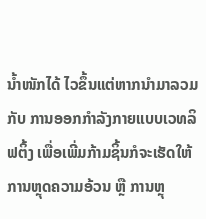ນໍ້າໜັກໄດ້ ໄວຂຶ້ນແຕ່ຫາກນຳມາລວມກັບ ການອອກກຳລັງກາຍແບບເວທລິຟຕິ້ງ ເພື່ອເພີ່ມກ້າມຊິ້ນກໍຈະເຮັດໃຫ້ການຫຼຸດຄວາມອ້ວນ ຫຼື ການຫຼຸ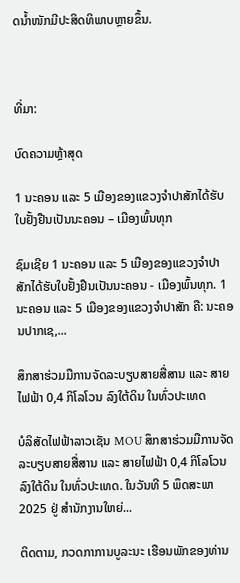ດນໍ້າໜັກມີປະສິດທິພາບຫຼາຍຂຶ້ນ.



ທີ່ມາ:

ບົດຄວາມຫຼ້າສຸດ

1 ນະຄອນ ແລະ 5 ເມືອງຂອງແຂວງຈໍາປາສັກໄດ້ຮັບໃບຢັ້ງຢືນເປັນນະຄອນ – ເມືອງພົ້ນທຸກ

ຊົມເຊີຍ 1 ນະຄອນ ແລະ 5 ເມືອງຂອງແຂວງຈຳປາສັກໄດ້ຮັບໃບຢັ້ງຢືນເປັນນະຄອນ - ເມືອງພົ້ນທຸກ. 1 ນະຄອນ ແລະ 5 ເມືອງຂອງແຂວງຈໍາປາສັກ ຄື: ນະຄອນປາກເຊ,...

ສຶກສາຮ່ວມມືການຈັດລະບຽບສາຍສື່ສານ ແລະ ສາຍໄຟຟ້າ 0,4 ກິໂລໂວນ ລົງໃຕ້ດິນ ໃນທົ່ວປະເທດ

ບໍລິສັດໄຟຟ້າລາວເຊັນ MOU ສຶກສາຮ່ວມມືການຈັດລະບຽບສາຍສື່ສານ ແລະ ສາຍໄຟຟ້າ 0,4 ກິໂລໂວນ ລົງໃຕ້ດິນ ໃນທົ່ວປະເທດ. ໃນວັນທີ 5 ພຶດສະພາ 2025 ຢູ່ ສໍານັກງານໃຫຍ່...

ຕິດຕາມ, ກວດກາການບູລະນະ ເຮືອນພັກຂອງທ່ານ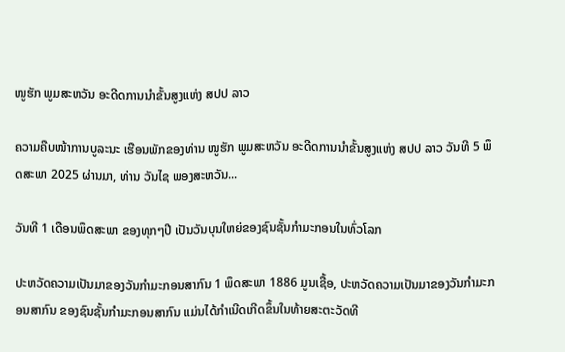ໜູຮັກ ພູມສະຫວັນ ອະດີດການນໍາຂັ້ນສູງແຫ່ງ ສປປ ລາວ

ຄວາມຄືບໜ້າການບູລະນະ ເຮືອນພັກຂອງທ່ານ ໜູຮັກ ພູມສະຫວັນ ອະດີດການນໍາຂັ້ນສູງແຫ່ງ ສປປ ລາວ ວັນທີ 5 ພຶດສະພາ 2025 ຜ່ານມາ, ທ່ານ ວັນໄຊ ພອງສະຫວັນ...

ວັນທີ 1 ເດືອນພຶດສະພາ ຂອງທຸກໆປີ ເປັນວັນບຸນໃຫຍ່ຂອງຊົນຊັ້ນກຳມະກອນໃນທົ່ວໂລກ

ປະຫວັດຄວາມເປັນມາຂອງວັນກຳມະກອນສາກົນ 1 ພຶດສະພາ 1886 ມູນເຊື້ອ, ປະຫວັດຄວາມເປັນມາຂອງວັນກໍາມະກອນສາກົນ ຂອງຊົນຊັ້ນກຳມະກອນສາກົນ ແມ່ນໄດ້ກໍາເນີດເກີດຂຶ້ນໃນທ້າຍສະຕະວັດທີ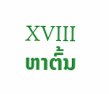XVIII ຫາຕົ້ນ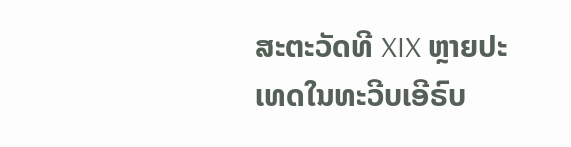ສະຕະວັດທີ XIX ຫຼາຍປະເທດໃນທະວີບເອີຣົບ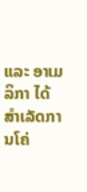ແລະ ອາເມລິກາ ໄດ້ສຳເລັດການໂຄ່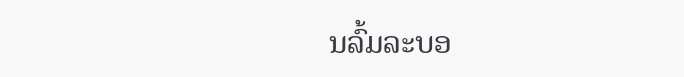ນລົ້ມລະບອ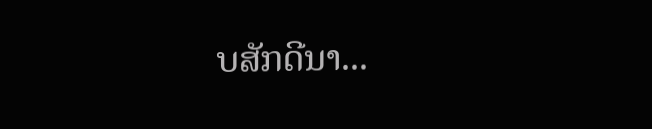ບສັກດີນາ...